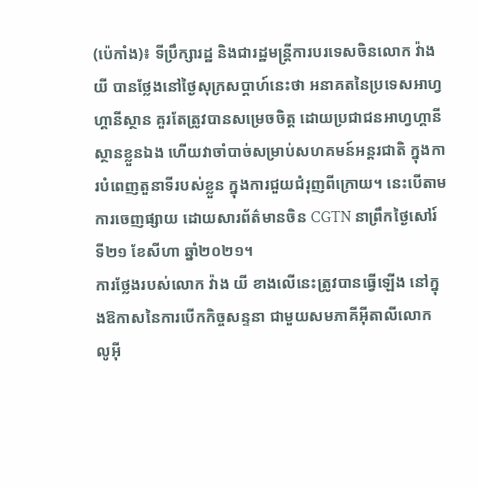(ប៉េកាំង)៖ ទីប្រឹក្សារដ្ឋ និងជារដ្ឋមន្ត្រីការបរទេសចិនលោក វ៉ាង យី បានថ្លែងនៅថ្ងៃសុក្រសប្តាហ៍នេះថា អនាគតនៃប្រទេសអាហ្វហ្គានីស្ថាន គួរតែត្រូវបានសម្រេចចិត្ត ដោយប្រជាជនអាហ្វហ្គានីស្ថានខ្លួនឯង ហើយវាចាំបាច់សម្រាប់សហគមន៍អន្តរជាតិ ក្នុងការបំពេញតួនាទីរបស់ខ្លួន ក្នុងការជួយជំរុញពីក្រោយ។ នេះបើតាមការចេញផ្សាយ ដោយសារព័ត៌មានចិន CGTN នាព្រឹកថ្ងៃសៅរ៍ ទី២១ ខែសីហា ឆ្នាំ២០២១។
ការថ្លែងរបស់លោក វ៉ាង យី ខាងលើនេះត្រូវបានធ្វើឡើង នៅក្នុងឱកាសនៃការបើកកិច្ចសន្ទនា ជាមួយសមភាគីអ៊ីតាលីលោក លូអ៊ី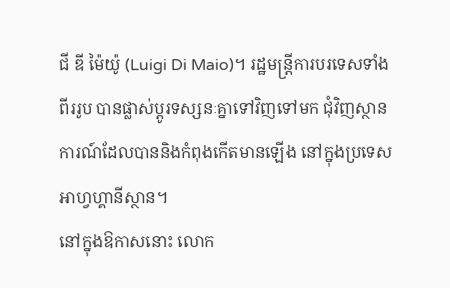ជី ឌី ម៉ៃយ៉ូ (Luigi Di Maio)។ រដ្ឋមន្ត្រីការបរទេសទាំងពីររូប បានផ្លាស់ប្តូរទស្សនៈគ្នាទៅវិញទៅមក ជុំវិញស្ថានការណ៍ដែលបាននិងកំពុងកើតមានឡើង នៅក្នុងប្រទេសអាហ្វហ្គានីស្ថាន។
នៅក្នុងឱកាសនោះ លោក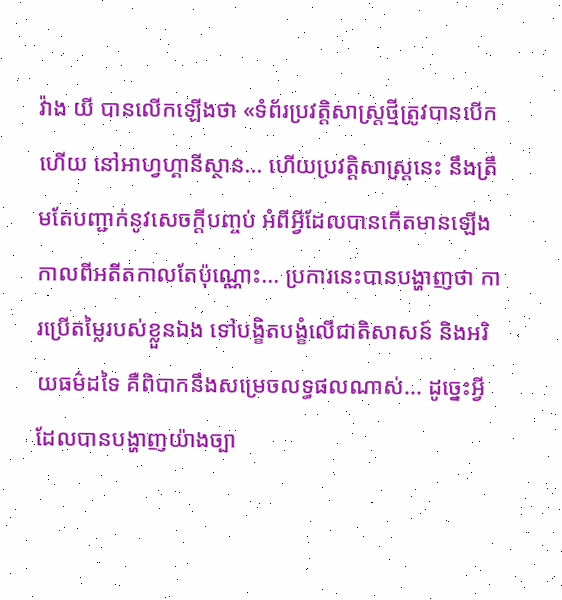វ៉ាង យី បានលើកឡើងថា «ទំព័រប្រវត្តិសាស្ត្រថ្មីត្រូវបានបើកហើយ នៅអាហ្វហ្គានីស្ថាន... ហើយប្រវត្តិសាស្ត្រនេះ នឹងត្រឹមតែបញ្ជាក់នូវសេចក្តីបញ្ចប់ អំពីអ្វីដែលបានកើតមានឡើង កាលពីអតីតកាលតែប៉ុណ្ណោះ... ប្រការនេះបានបង្ហាញថា ការប្រើតម្លៃរបស់ខ្លួនឯង ទៅបង្ខិតបង្ខំលើជាតិសាសន៍ និងអរិយធម៌ដទៃ គឺពិបាកនឹងសម្រេចលទ្ធផលណាស់... ដូច្នេះអ្វីដែលបានបង្ហាញយ៉ាងច្បា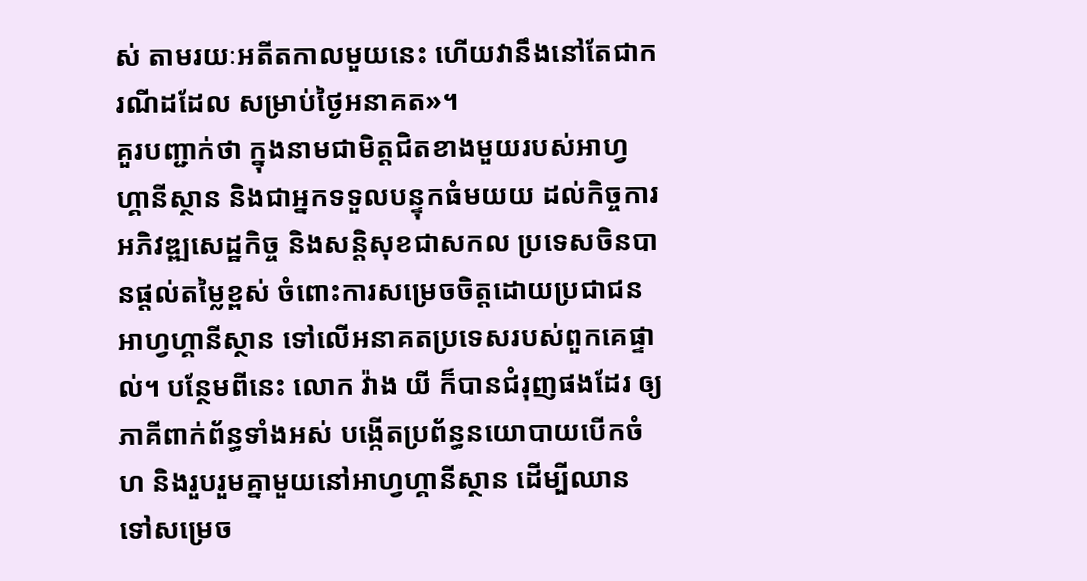ស់ តាមរយៈអតីតកាលមួយនេះ ហើយវានឹងនៅតែជាករណីដដែល សម្រាប់ថ្ងៃអនាគត»។
គួរបញ្ជាក់ថា ក្នុងនាមជាមិត្តជិតខាងមួយរបស់អាហ្វហ្គានីស្ថាន និងជាអ្នកទទួលបន្ទុកធំមយយ ដល់កិច្ចការអភិវឌ្ឍសេដ្ឋកិច្ច និងសន្តិសុខជាសកល ប្រទេសចិនបានផ្តល់តម្លៃខ្ពស់ ចំពោះការសម្រេចចិត្តដោយប្រជាជនអាហ្វហ្គានីស្ថាន ទៅលើអនាគតប្រទេសរបស់ពួកគេផ្ទាល់។ បន្ថែមពីនេះ លោក វ៉ាង យី ក៏បានជំរុញផងដែរ ឲ្យភាគីពាក់ព័ន្ធទាំងអស់ បង្កើតប្រព័ន្ធនយោបាយបើកចំហ និងរួបរួមគ្នាមួយនៅអាហ្វហ្គានីស្ថាន ដើម្បីឈានទៅសម្រេច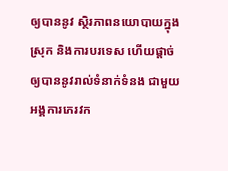ឲ្យបាននូវ ស្ថិរភាពនយោបាយក្នុងស្រុក និងការបរទេស ហើយផ្តាច់ឲ្យបាននូវរាល់ទំនាក់ទំនង ជាមួយអង្គការភេរវក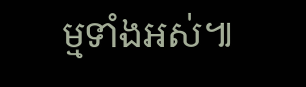ម្មទាំងអស់៕